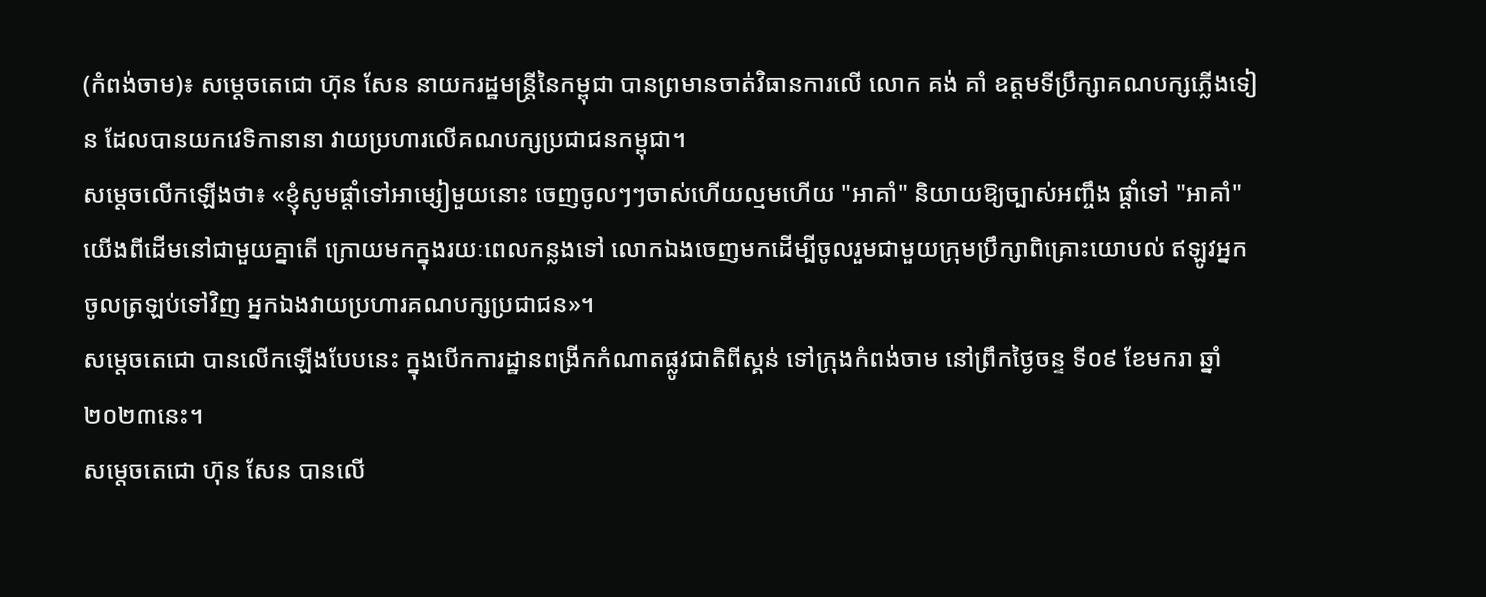(កំពង់ចាម)៖ សម្តេចតេជោ ហ៊ុន សែន នាយករដ្ឋមន្ត្រីនៃកម្ពុជា បានព្រមានចាត់វិធានការលើ លោក គង់ គាំ ឧត្តមទីប្រឹក្សាគណបក្សភ្លើងទៀន ដែលបានយកវេទិកានានា វាយប្រហារលើគណបក្សប្រជាជនកម្ពុជា។
សម្តេចលើកឡើងថា៖ «ខ្ញុំសូមផ្តាំទៅអាម្សៀមួយនោះ ចេញចូលៗៗចាស់ហើយល្មមហើយ "អាគាំ" និយាយឱ្យច្បាស់អញ្ចឹង ផ្តាំទៅ "អាគាំ" យើងពីដើមនៅជាមួយគ្នាតើ ក្រោយមកក្នុងរយៈពេលកន្លងទៅ លោកឯងចេញមកដើម្បីចូលរួមជាមួយក្រុមប្រឹក្សាពិគ្រោះយោបល់ ឥឡូវអ្នកចូលត្រឡប់ទៅវិញ អ្នកឯងវាយប្រហារគណបក្សប្រជាជន»។
សម្តេចតេជោ បានលើកឡើងបែបនេះ ក្នុងបើកការដ្ឋានពង្រីកកំណាតផ្លូវជាតិពីស្គន់ ទៅក្រុងកំពង់ចាម នៅព្រឹកថ្ងៃចន្ទ ទី០៩ ខែមករា ឆ្នាំ២០២៣នេះ។
សម្តេចតេជោ ហ៊ុន សែន បានលើ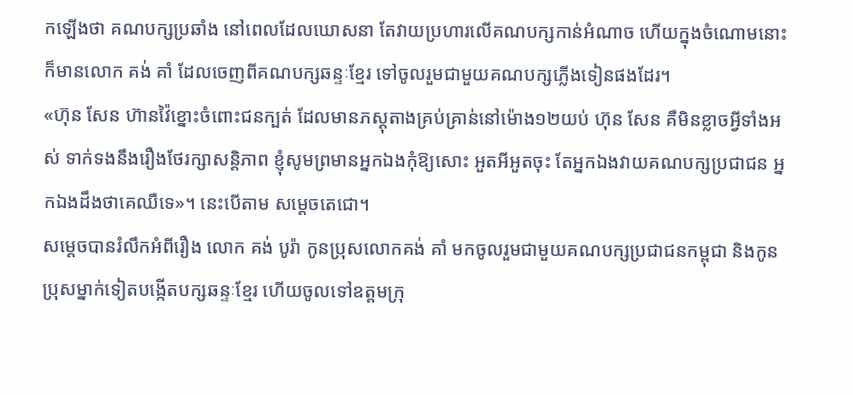កឡើងថា គណបក្សប្រឆាំង នៅពេលដែលឃោសនា តែវាយប្រហារលើគណបក្សកាន់អំណាច ហើយក្នុងចំណោមនោះ ក៏មានលោក គង់ គាំ ដែលចេញពីគណបក្សឆន្ទៈខ្មែរ ទៅចូលរួមជាមួយគណបក្សភ្លើងទៀនផងដែរ។
«ហ៊ុន សែន ហ៊ានវ៉ៃខ្នោះចំពោះជនក្បត់ ដែលមានភស្តុតាងគ្រប់គ្រាន់នៅម៉ោង១២យប់ ហ៊ុន សែន គឺមិនខ្លាចអ្វីទាំងអស់ ទាក់ទងនឹងរឿងថែរក្សាសន្តិភាព ខ្ញុំសូមព្រមានអ្នកឯងកុំឱ្យសោះ អួតអីអួតចុះ តែអ្នកឯងវាយគណបក្សប្រជាជន អ្នកឯងដឹងថាគេឈឺទេ»។ នេះបើតាម សម្តេចតេជោ។
សម្តេចបានរំលឹកអំពីរឿង លោក គង់ បូរ៉ា កូនប្រុសលោកគង់ គាំ មកចូលរួមជាមួយគណបក្សប្រជាជនកម្ពុជា និងកូនប្រុសម្នាក់ទៀតបង្កើតបក្សឆន្ទៈខ្មែរ ហើយចូលទៅឧត្តមក្រុ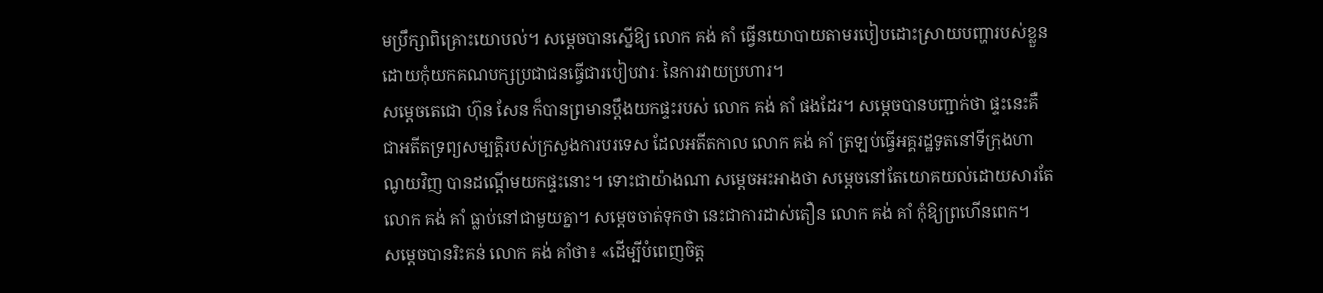មប្រឹក្សាពិគ្រោះយោបល់។ សម្តេចបានស្នើឱ្យ លោក គង់ គាំ ធ្វើនយោបាយតាមរបៀបដោះស្រាយបញ្ហារបស់ខ្លួន ដោយកុំយកគណបក្សប្រជាជនធ្វើជារបៀបវារៈ នៃការវាយប្រហារ។
សម្តេចតេជោ ហ៊ុន សែន ក៏បានព្រមានប្តឹងយកផ្ទះរបស់ លោក គង់ គាំ ផងដែរ។ សម្តេចបានបញ្ជាក់ថា ផ្ទះនេះគឺជាអតីតទ្រព្យសម្បត្តិរបស់ក្រសួងការបរទេស ដែលអតីតកាល លោក គង់ គាំ ត្រឡប់ធ្វើអគ្គរដ្ឋទូតនៅទីក្រុងហាណូយវិញ បានដណ្តើមយកផ្ទះនោះ។ ទោះជាយ៉ាងណា សម្តេចអះអាងថា សម្តេចនៅតែយោគយល់ដោយសារតែលោក គង់ គាំ ធ្លាប់នៅជាមួយគ្នា។ សម្តេចចាត់ទុកថា នេះជាការដាស់តឿន លោក គង់ គាំ កុំឱ្យព្រហើនពេក។
សម្តេចបានរិះគន់ លោក គង់ គាំថា៖ «ដើម្បីបំពេញចិត្ត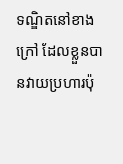ទណ្ឌិតនៅខាងក្រៅ ដែលខ្លួនបានវាយប្រហារប៉ុ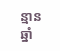ន្មានឆ្នាំ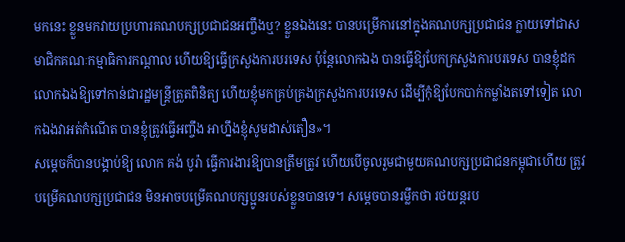មកនេះ ខ្លួនមកវាយប្រហារគណបក្សប្រជាជនអញ្ចឹងឬ? ខ្លួនឯងនេះ បានបម្រើការនៅក្នុងគណបក្សប្រជាជន ក្លាយទៅជាសមាជិកគណៈកម្មាធិការកណ្តាល ហើយឱ្យធ្វើក្រសួងការបរទេស ប៉ុន្តែលោកឯង បានធ្វើឱ្យបែកក្រសួងការបរទេស បានខ្ញុំដកលោកឯងឱ្យទៅកាន់ជារដ្ឋមន្ត្រីត្រួតពិនិត្យ ហើយខ្ញុំមកគ្រប់គ្រងក្រសួងការបរទេស ដើម្បីកុំឱ្យបែកបាក់កម្លាំងតទៅទៀត លោកឯងវាអត់កំណើត បានខ្ញុំត្រូវធ្វើអញ្ចឹង អាហ្នឹងខ្ញុំសូមដាស់តឿន»។
សម្តេចក៏បានបង្គាប់ឱ្យ លោក គង់ បូរ៉ា ធ្វើការងារឱ្យបានត្រឹមត្រូវ ហើយបើចូលរួមជាមួយគណបក្សប្រជាជនកម្ពុជាហើយ ត្រូវបម្រើគណបក្សប្រជាជន មិនអាចបម្រើគណបក្សប្អូនរបស់ខ្លួនបានទេ។ សម្តេចបានរម្លឹកថា រថយន្តរប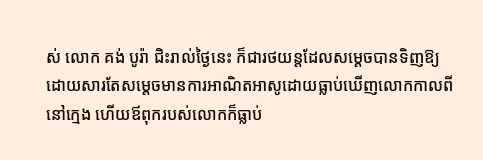ស់ លោក គង់ បូរ៉ា ជិះរាល់ថ្ងៃនេះ ក៏ជារថយន្តដែលសម្តេចបានទិញឱ្យ ដោយសារតែសម្តេចមានការអាណិតអាសូដោយធ្លាប់ឃើញលោកកាលពីនៅក្មេង ហើយឪពុករបស់លោកក៏ធ្លាប់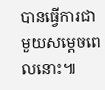បានធ្វើការជាមួយសម្តេចពេលនោះ៕